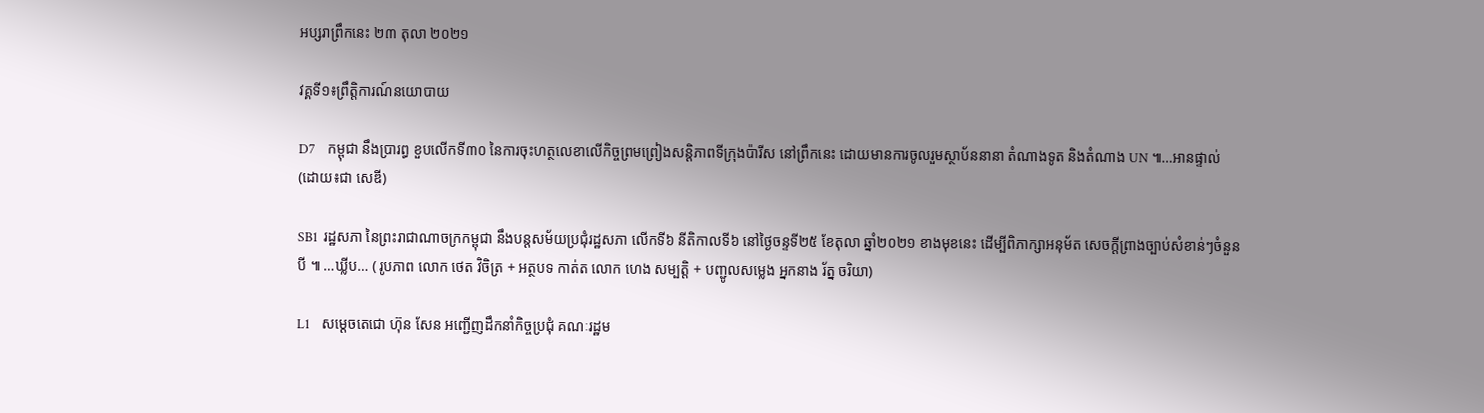អប្សរាព្រឹកនេះ ២៣ តុលា ២០២១

វគ្គទី១៖ព្រឹត្តិការណ៍នយោបាយ

D7    កម្ពុជា នឹងប្រារព្ធ ខួបលើកទី៣០ នៃការចុះហត្ថលេខាលើកិច្ចព្រមព្រៀងសន្តិភាពទីក្រុងប៉ារីស នៅព្រឹកនេះ ដោយមានការចូលរួមស្ថាប័ននានា តំណាងទូត និងតំណាង UN ៕…អានផ្ទាល់ (ដោយ៖ជា សេឌី)

SB1  រដ្ឋសភា នៃព្រះរាជាណាចក្រកម្ពុជា នឹងបន្តសម័យប្រជុំរដ្ឋសភា លើកទី៦ នីតិកាលទី៦ នៅថ្ងៃចន្ទទី២៥ ខែតុលា ឆ្នាំ២០២១ ខាងមុខនេះ ដើម្បីពិភាក្សាអនុម័ត សេចក្តីព្រាងច្បាប់សំខាន់ៗចំនួនបី ៕ …ឃ្លីប… ( រូបភាព លោក ថេត វិចិត្រ + អត្ថបទ កាត់ត លោក ហេង សម្បត្តិ + បញ្ជូលសម្លេង អ្នកនាង រ័ត្ន ចរិយា)

L1    សម្ដេចតេជោ ហ៊ុន សែន អញ្ជើញដឹកនាំកិច្ចប្រជុំ គណៈរដ្ឋម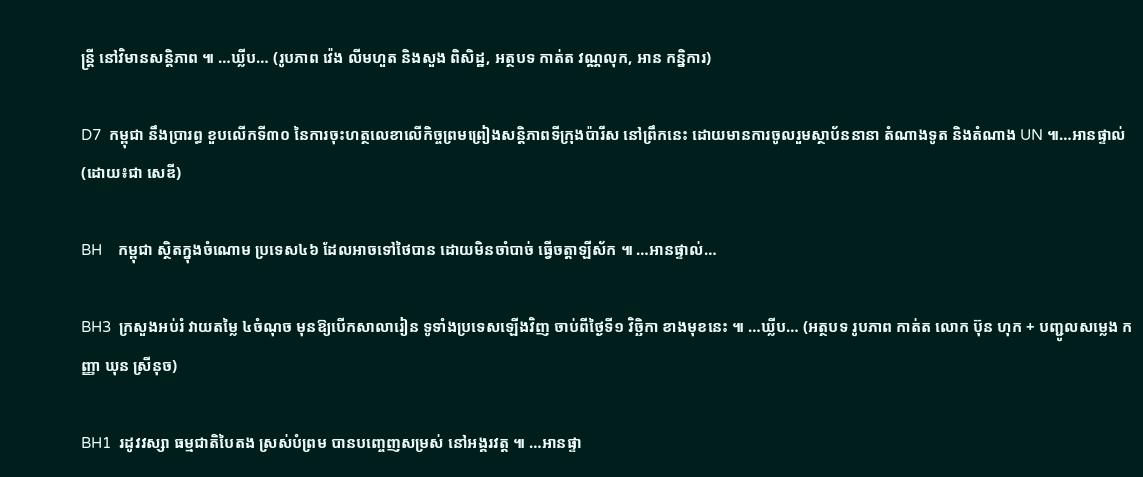ន្ដ្រី នៅវិមានសន្តិភាព ៕ …ឃ្លីប… (រូបភាព វ៉េង លីមហួត និងសួង ពិសិដ្ឋ, អត្ថបទ កាត់ត វណ្ណលុក, អាន កន្និការ)

D7  កម្ពុជា នឹងប្រារព្ធ ខួបលើកទី៣០ នៃការចុះហត្ថលេខាលើកិច្ចព្រមព្រៀងសន្តិភាពទីក្រុងប៉ារីស នៅព្រឹកនេះ ដោយមានការចូលរួមស្ថាប័ននានា តំណាងទូត និងតំណាង UN ៕…អានផ្ទាល់ (ដោយ៖ជា សេឌី)

BH    កម្ពុជា ស្ថិតក្នុងចំណោម ប្រទេស៤៦ ដែលអាចទៅថៃបាន ដោយមិនចាំបាច់ ធ្វើចត្តាឡីស័ក ៕ …អានផ្ទាល់…

BH3  ក្រសួងអប់រំ វាយតម្លៃ ៤ចំណុច មុនឱ្យបើកសាលារៀន ទូទាំងប្រទេសឡើងវិញ ចាប់ពីថ្ងៃទី១ វិច្ឆិកា ខាងមុខនេះ ៕ …ឃ្លីប… (អត្ថបទ រូបភាព កាត់ត លោក ប៊ុន ហុក + បញ្ជូលសម្លេង កញ្ញា ឃុន ស្រីនុច)

BH1  រដូវវស្សា ធម្មជាតិបៃតង ស្រស់បំព្រម បានបញ្ចេញសម្រស់ នៅអង្គរវត្ត ៕ …អានផ្ទា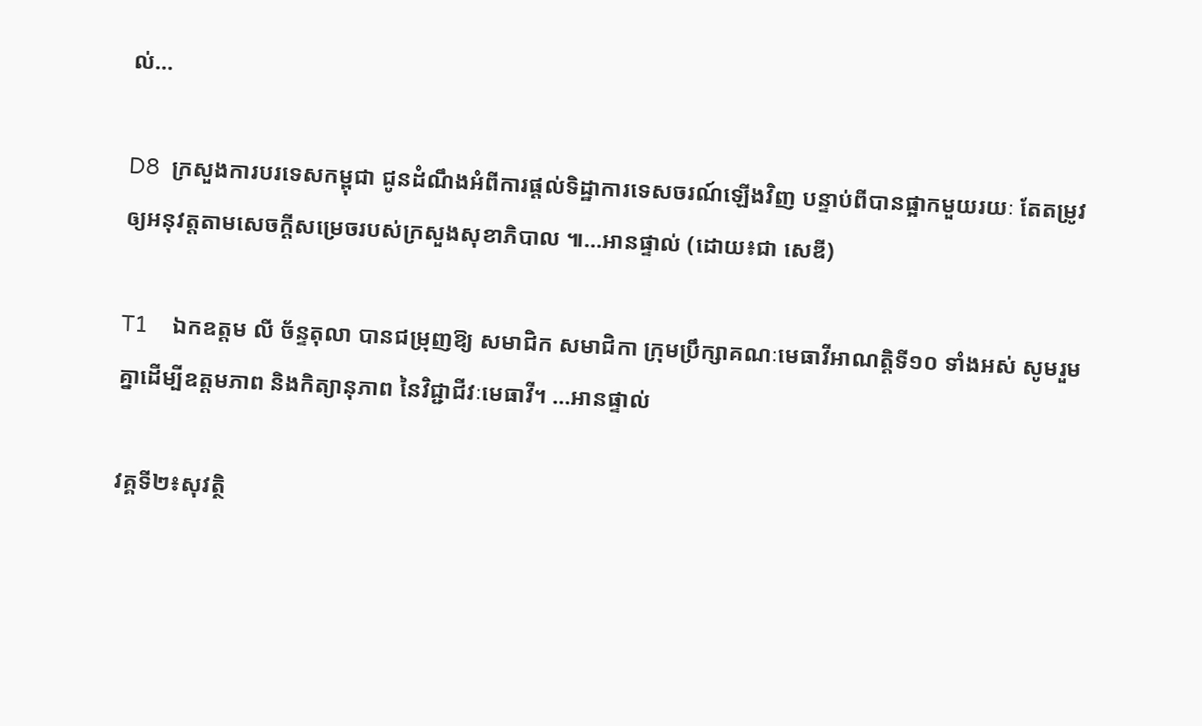ល់…

D8  ក្រសួងការបរទេសកម្ពុជា ជូនដំណឹងអំពីការផ្ដល់ទិដ្ឋាការទេសចរណ៍ឡើងវិញ បន្ទាប់ពីបានផ្អាកមួយរយៈ តែតម្រូវឲ្យអនុវត្តតាមសេចក្តីសម្រេចរបស់ក្រសួងសុខាភិបាល ៕…អានផ្ទាល់ (ដោយ៖ជា សេឌី)

T1    ឯកឧត្តម លី ច័ន្ទតុលា បានជម្រុញឱ្យ សមាជិក សមាជិកា ក្រុមប្រឹក្សាគណៈមេធាវីអាណត្តិទី១០ ទាំងអស់ សូមរួមគ្នាដើម្បីឧត្តមភាព និងកិត្យានុភាព នៃវិជ្ជាជីវៈមេធាវី។ …អានផ្ទាល់

វគ្គទី២៖សុវត្ថិ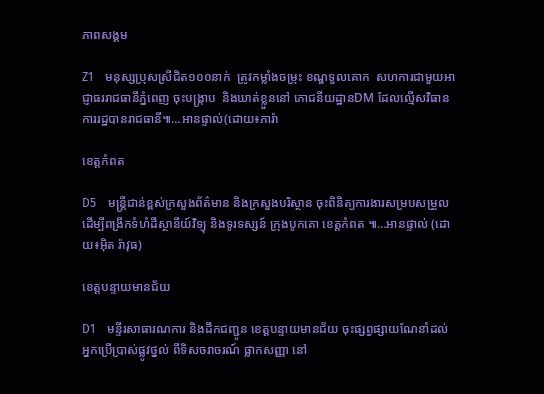ភាពសង្គម

Z1    មនុស្សប្រុសស្រីជិត១០០នាក់  ត្រូវកម្លាំងចម្រុះ ខណ្ឌទួលគោក  សហការជាមួយអាជ្ញាធររាជធានីភ្នំពេញ ចុះបង្ក្រាប  និងឃាត់ខ្លួននៅ ភោជនីយដ្ឋានDM ដែលល្មើសវិធានការរដ្ឋបានរាជធានី៕…អានផ្ទាល់(ដោយ៖ភារ៉ា

ខេត្តកំពត

D5    មន្រ្តីជាន់ខ្ពស់ក្រសួងព័ត៌មាន និងក្រសួងបរិស្ថាន ចុះពិនិត្យការងារសម្របសម្រួល ដើម្បីពង្រីកទំហំដីស្ថានីយ៍វិទ្យុ និងទូរទស្សន៍ ក្រុងបូកគោ ខេត្តកំពត ៕…អានផ្ទាល់ (ដោយ៖អ៊ិត រ៉ាវុធ)

ខេត្តបន្ទាយមានជ័យ

D1    មន្ទីរសាធារណការ និងដឹកជញ្ជូន ខេត្តបន្ទាយមានជ័យ ចុះផ្សព្វផ្សាយណែនាំដល់អ្នកប្រើប្រាស់ផ្លូវថ្នល់ ពីទិសចរាចរណ៍ ផ្លាកសញ្ញា នៅ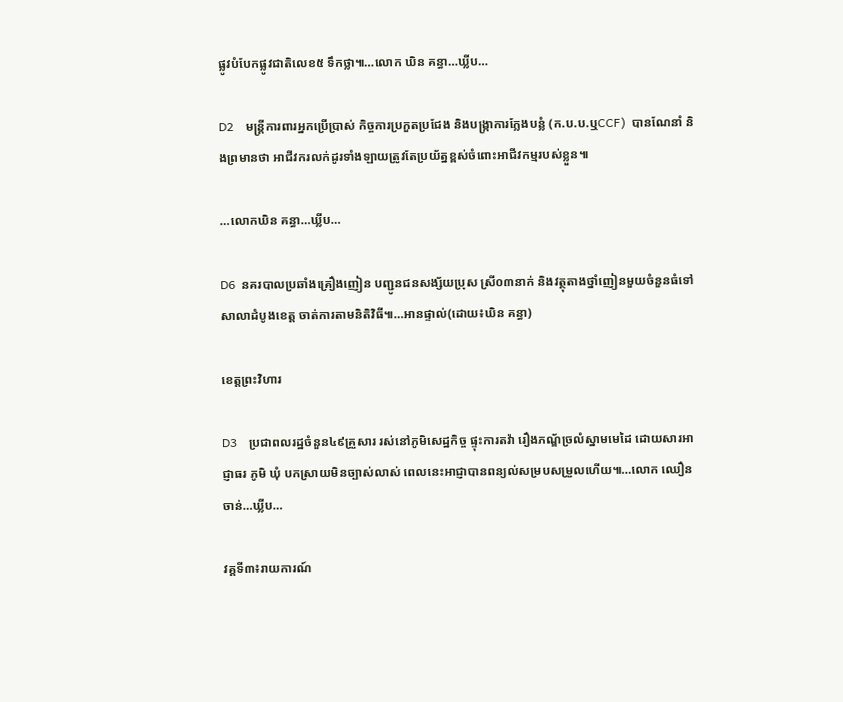ផ្លូវបំបែកផ្លូវជាតិលេខ៥ ទឹកថ្លា៕…លោក ឃិន គន្ធា…ឃ្លីប…

D2    មន្ត្រីការពារអ្នកប្រើប្រាស់ កិច្ចការប្រកួតប្រជែង និងបង្ក្រាការក្លែងបន្លំ (ក.ប.ប.ឬCCF)  បានណែនាំ និងព្រមានថា អាជីវករលក់ដូរទាំងឡាយត្រូវតែប្រយ័ត្នខ្ពស់ចំពោះអាជីវកម្មរបស់ខ្លួន៕

…លោកឃិន គន្ធា…ឃ្លីប…

D6  នគរបាលប្រឆាំងគ្រឿងញៀន បញ្ជូនជនសង្ស័យប្រុស ស្រី០៣នាក់ និងវត្ថុតាងថ្នាំញៀនមួយចំនួនធំទៅសាលាដំបូងខេត្ត ចាត់ការតាមនិតិវិធី៕…អានផ្ទាល់(ដោយ៖ឃិន គន្ធា)

ខេត្តព្រះវិហារ

D3    ប្រជាពលរដ្ឋចំនួន៤៩គ្រួសារ រស់នៅភូមិសេដ្ឋកិច្ច ផ្ទុះការតវ៉ា រឿងភណ្ឌ័ច្រលំស្នាមមេដៃ ដោយសារអាជ្ញាធរ ភូមិ ឃុំ បកស្រាយមិនច្បាស់លាស់ ពេលនេះអាជ្ញាបានពន្យល់សម្របសម្រួលហើយ៕…លោក ឈឿន ចាន់…ឃ្លីប…

វគ្គទី៣៖រាយការណ៍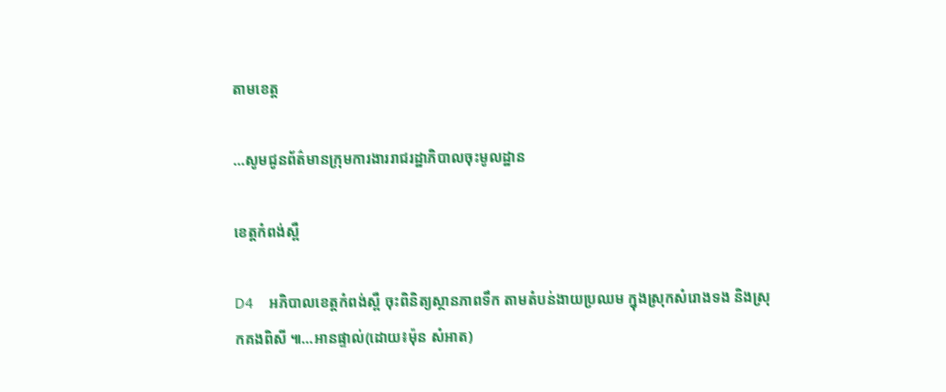តាមខេត្ត

…សូមជូនព័ត៌មានក្រុមការងាររាជរដ្ឋាភិបាលចុះមូលដ្ឋាន

ខេត្តកំពង់ស្ពឺ

D4    អភិបាលខេត្តកំពង់ស្ពឺ ចុះពិនិត្យស្ថានភាពទឹក តាមតំបន់ងាយប្រឈម ក្នុងស្រុកសំរោងទង និងស្រុកគងពិសី ៕…អានផ្ទាល់(ដោយ៖ម៉ុន សំអាត)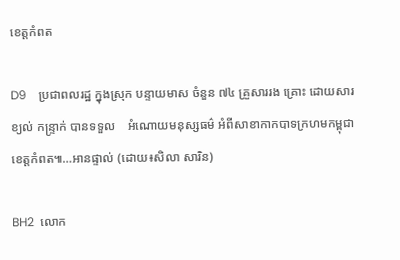ខេត្តកំពត

D9    ប្រជាពលរដ្ឋ ក្នុងស្រុក បន្ទាយមាស ចំនួន ៧៤ គ្រួសាររង គ្រោះ ដោយសារ ខ្យល់ កន្ទ្រាក់ បានទទួល    ឣំណោយមនុស្សធម៌ ឣំពីសាខាកាកបាទក្រហមកម្ពុជា ខេត្តកំពត៕…អានផ្ទាល់ (ដោយ៖សិលា សារិន)

BH2  លោក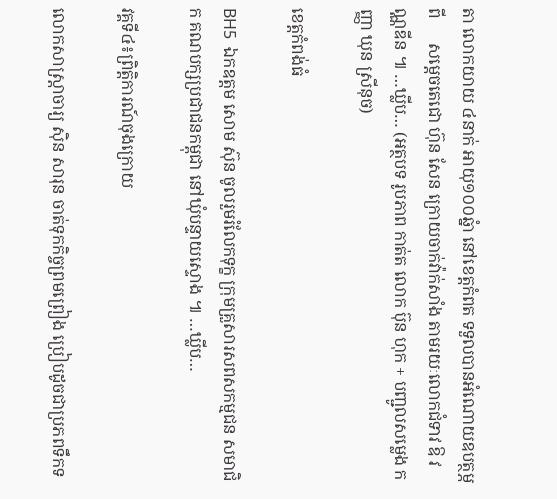តា លោកយាយ ៤នាក់ អាយុ១០០ឆ្នំា នៅខេត្តកំពត ទទួលបានអំណោយឧបត្ថម្ភ ពី      សម្តេចតេជោ ហ៊ុន សែន ក្រោយចាក់វ៉ាក់សាំង តាមរយៈលោកជំទាវ ឱ វណ្ណឌីន ៕ …ឃ្លីប… (អត្ថបទ រូបភាព កាត់ត លោក ប៊ុន ហុក + បញ្ជូលសម្លេង កញ្ញា ឃុន ស្រីនុច)

ខេត្តកំពង់ធំ

BH5  ឯកឧត្តម សោម ស៊ុន ចូលរួមរំលែកទុក្ខ ក្រុមគ្រួសារសពសកម្មជន សមាជិក គណបក្សប្រជាជនកម្ពុជា នៅឃុំបន្ទាយស្ទោង ៕ …ឃ្លីប…

វគ្គទី៤៖ព្រិត្តិការណ៍ចុងក្រោយ

លោកសាស្ត្រាចារ្យ ស៊ិន សារុន ចាត់ទុកកិច្ចព្រមព្រៀង ប្រៀបដូចជាប្រភពទឹកទ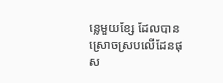ន្លេមួយខ្សែ ដែលបានស្រោចស្របលើដែនផុស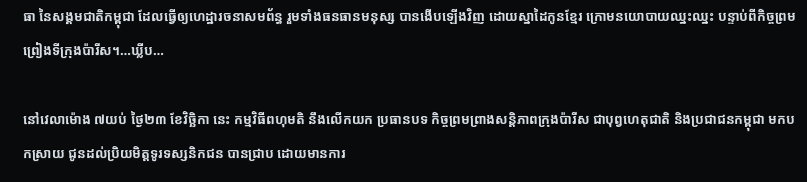ធា នៃសង្គមជាតិកម្ពុជា ដែលធ្វើឲ្យហេដ្ឋារចនាសមព័ន្ធ រួមទាំងធនធានមនុស្ស បានងើបឡើងវិញ ដោយស្នាដៃកូនខ្មែរ ក្រោមនយោបាយឈ្នះឈ្នះ បន្ទាប់ពីកិច្ចព្រមព្រៀងទីក្រុងប៉ារីស។…ឃ្លីប…

នៅវេលាម៉ោង ៧យប់ ថ្ងៃ២៣ ខែវិច្ឆិកា នេះ កម្មវិធីពហុមតិ នឹងលើកយក ប្រធានបទ កិច្ចព្រមព្រាងសន្តិភាពក្រុងប៉ារីស ជាបុព្វហេតុជាតិ និងប្រជាជនកម្ពុជា មកបកស្រាយ ជូនដល់ប្រិយមិត្តទូរទស្សនិកជន បានជ្រាប ដោយមានការ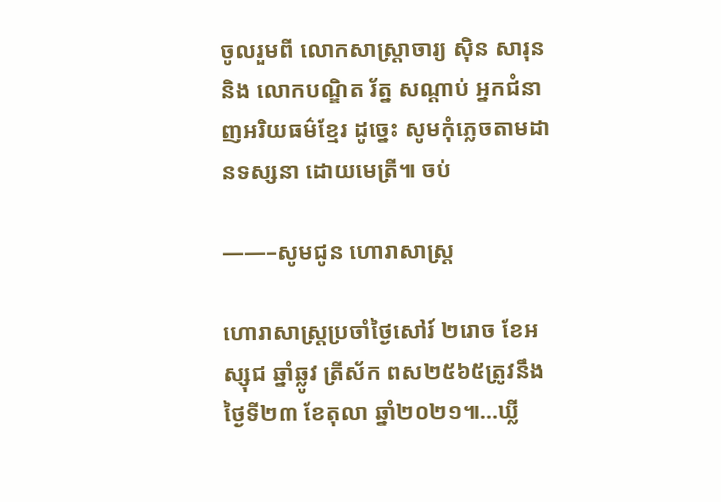ចូលរួមពី លោកសាស្ត្រាចារ្យ ស៊ិន សារុន និង លោកបណ្ឌិត រ័ត្ន សណ្តាប់ អ្នកជំនាញអរិយធម៌ខ្មែរ ដូច្នេះ សូមកុំភ្លេចតាមដានទស្សនា ដោយមេត្រី៕ ចប់

——–សូមជូន ហោរាសាស្ត្រ

ហោរាសាស្រ្តប្រចាំថ្ងៃសៅរ៍ ២រោច ខែអស្សុជ ឆ្នាំឆ្លូវ ត្រីស័ក ពស២៥៦៥ត្រូវនឹងថ្ងៃទី២៣ ខែតុលា ឆ្នាំ២០២១៕…ឃ្លី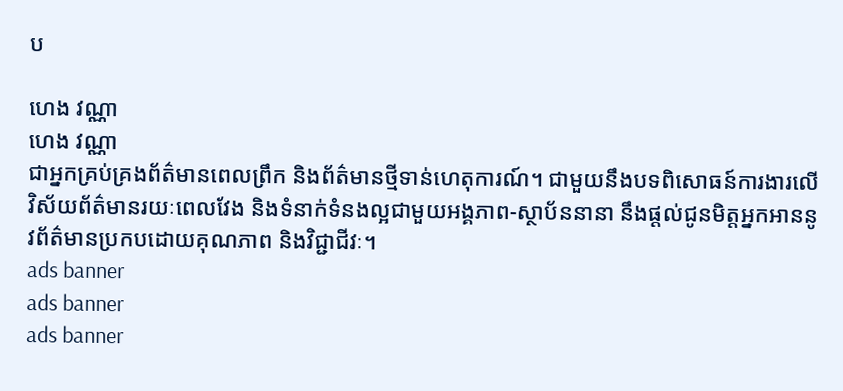ប

ហេង វណ្ណា
ហេង វណ្ណា
ជាអ្នកគ្រប់គ្រងព័ត៌មានពេលព្រឹក និងព័ត៌មានថ្មីទាន់ហេតុការណ៍។ ជាមួយនឹងបទពិសោធន៍ការងារលើវិស័យព័ត៌មានរយៈពេលវែង និងទំនាក់ទំនងល្អជាមួយអង្គភាព-ស្ថាប័ននានា នឹងផ្ដល់ជូនមិត្តអ្នកអាននូវព័ត៌មានប្រកបដោយគុណភាព និងវិជ្ជាជីវៈ។
ads banner
ads banner
ads banner